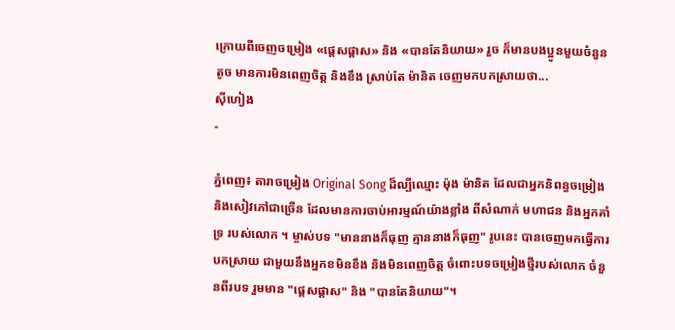ក្រោយពីចេញចម្រៀង «ផ្ដេសផ្ដាស» និង «បានតែនិយាយ» រួច ក៏មានបងប្អូនមួយចំនួនតូច មានការមិនពេញចិត្ត និងខឹង ស្រាប់តែ ម៉ានិត ចេញមកបកស្រាយថា...
ស៊ីហៀង
-

ភ្នំពេញ៖ តារាចម្រៀង Original Song ដ៏ល្បីឈ្មោះ ម៉ុង ម៉ានិត ដែលជាអ្នកនិពន្ធចម្រៀង និងសៀវភៅជាច្រើន ដែលមានការចាប់អារម្មណ៍យ៉ាងខ្លាំង ពីសំណាក់ មហាជន និងអ្នកគាំទ្រ របស់លោក ។ ម្ចាស់បទ "មាននាងក៏ធុញ គ្មាននាងក៏ធុញ" រូបនេះ បានចេញមកធ្វើការបកស្រាយ ជាមួយនឹងអ្នកខមិនខឹង និងមិនពេញចិត្ត ចំពោះបទចម្រៀងថ្មីរបស់លោក ចំនួនពីរបទ រួមមាន "ផ្ដេសផ្ដាស" និង "បានតែនិយាយ"។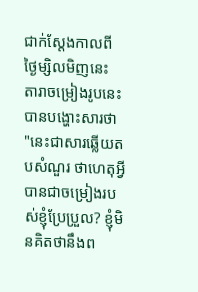ជាក់ស្តែងកាលពីថ្ងៃម្សិលមិញនេះ តារាចម្រៀងរូបនេះ បានបង្ហោះសារថា "នេះជាសារឆ្លើយតបសំណួរ ថាហេតុអ្វីបានជាចម្រៀងរបស់ខ្ញុំប្រែប្រួល? ខ្ញុំមិនគិតថានឹងព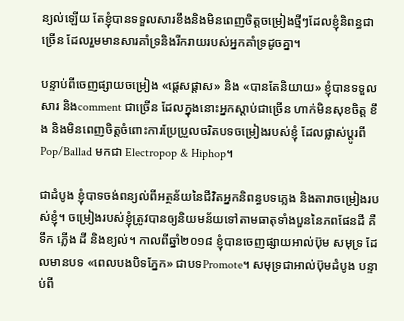ន្យល់ឡើយ តែខ្ញុំបានទទួលសារខឹងនិងមិនពេញចិត្តចម្រៀងថ្មីៗដែលខ្ញុំនិពន្ធជាច្រើន ដែលរួមមានសារគាំទ្រនិងរីករាយរបស់អ្នកគាំទ្រដូចគ្នា។

បន្ទាប់ពីចេញផ្សាយចម្រៀង «ផ្ដេសផ្ដាស» និង «បានតែនិយាយ» ខ្ញុំបានទទួលសារ និងcomment ជាច្រើន ដែលក្នុងនោះអ្នកស្ដាប់ជាច្រើន ហាក់មិនសុខចិត្ត ខឹង និងមិនពេញចិត្តចំពោះការប្រែប្រួលចរិតបទចម្រៀងរបស់ខ្ញុំ ដែលផ្លាស់ប្ដូរពី Pop/Ballad មកជា Electropop & Hiphop។

ជាដំបូង ខ្ញុំបាទចង់ពន្យល់ពីអត្ថន័យនៃជីវិតអ្នកនិពន្ធបទភ្លេង និងតារាចម្រៀងរបស់ខ្ញុំ។ ចម្រៀងរបស់ខ្ញុំត្រូវបានឲ្យនិយមន័យទៅតាមធាតុទាំងបួននៃភពផែនដី គឺ ទឹក ភ្លើង ដី និងខ្យល់។ កាលពីឆ្នាំ២០១៨ ខ្ញុំបានចេញផ្សាយអាល់ប៊ុម សមុទ្រ ដែលមានបទ «ពេលបងបិទភ្នែក» ជាបទPromote។ សមុទ្រជាអាល់ប៊ុមដំបូង បន្ទាប់ពី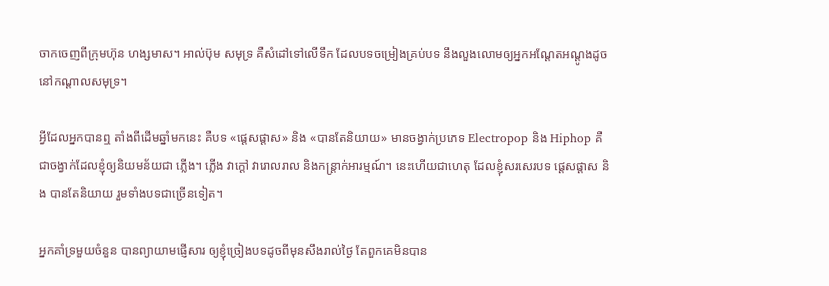ចាកចេញពីក្រុមហ៊ុន ហង្សមាស។ អាល់ប៊ុម សមុទ្រ គឺសំដៅទៅលើទឹក ដែលបទចម្រៀងគ្រប់បទ នឹងលួងលោមឲ្យអ្នកអណ្ដែតអណ្ដូងដូចនៅកណ្ដាលសមុទ្រ។

អ្វីដែលអ្នកបានឮ តាំងពីដើមឆ្នាំមកនេះ គឺបទ «ផ្ដេសផ្ដាស» និង «បានតែនិយាយ» មានចង្វាក់ប្រភេទ Electropop និង Hiphop គឺជាចង្វាក់ដែលខ្ញុំឲ្យនិយមន័យជា ភ្លើង។ ភ្លើង វាក្ដៅ វារោលរាល និងកន្ត្រាក់អារម្មណ៍។ នេះហើយជាហេតុ ដែលខ្ញុំសរសេរបទ ផ្ដេសផ្ដាស និង បានតែនិយាយ រួមទាំងបទជាច្រើនទៀត។

អ្នកគាំទ្រមួយចំនួន បានព្យាយាមផ្ញើសារ ឲ្យខ្ញុំច្រៀងបទដូចពីមុនសឹងរាល់ថ្ងៃ តែពួកគេមិនបាន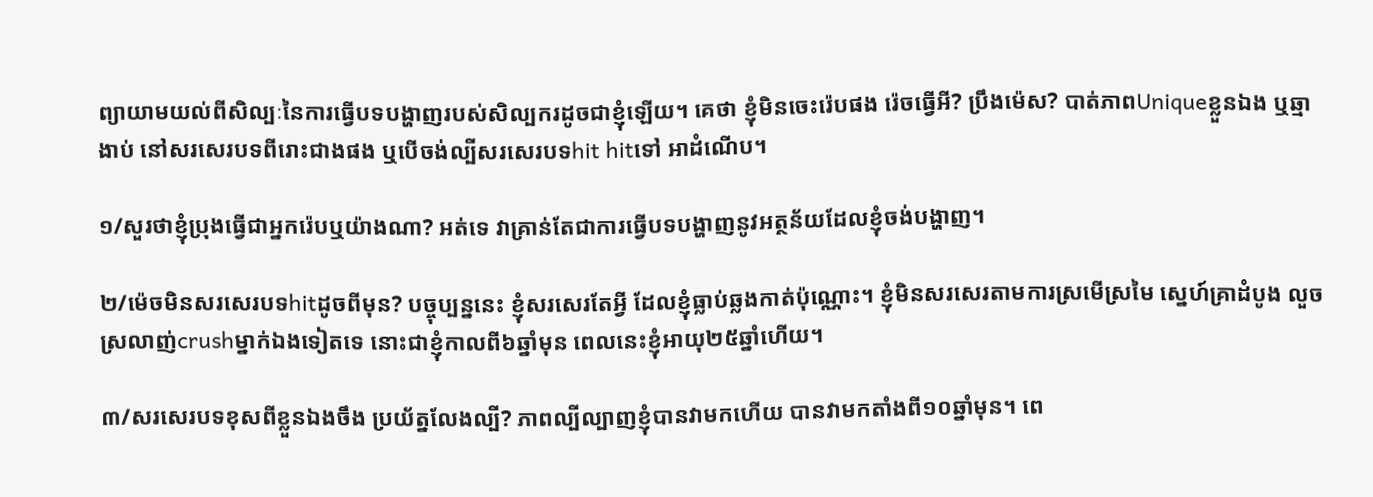ព្យាយាមយល់ពីសិល្បៈនៃការធ្វើបទបង្ហាញរបស់សិល្បករដូចជាខ្ញុំឡើយ។ គេថា ខ្ញុំមិនចេះរ៉េបផង រ៉េចធ្វើអី? ប្រឹងម៉េស? បាត់ភាពUniqueខ្លួនឯង ឬឆ្មាងាប់ នៅសរសេរបទពីរោះជាងផង ឬបើចង់ល្បីសរសេរបទhit hitទៅ អាដំណើប។

១/សួរថាខ្ញុំប្រុងធ្វើជាអ្នករ៉េបឬយ៉ាងណា? អត់ទេ វាគ្រាន់តែជាការធ្វើបទបង្ហាញនូវអត្ថន័យដែលខ្ញុំចង់បង្ហាញ។

២/ម៉េចមិនសរសេរបទhitដូចពីមុន? បច្ចុប្បន្ននេះ ខ្ញុំសរសេរតែអ្វី ដែលខ្ញុំធ្លាប់ឆ្លងកាត់ប៉ុណ្ណោះ។ ខ្ញុំមិនសរសេរតាមការស្រមើស្រមៃ ស្នេហ៍គ្រាដំបូង លួចស្រលាញ់crushម្នាក់ឯងទៀតទេ នោះជាខ្ញុំកាលពី៦ឆ្នាំមុន ពេលនេះខ្ញុំអាយុ២៥ឆ្នាំហើយ។

៣/សរសេរបទខុសពីខ្លួនឯងចឹង ប្រយ័ត្នលែងល្បី? ភាពល្បីល្បាញខ្ញុំបានវាមកហើយ បានវាមកតាំងពី១០ឆ្នាំមុន។ ពេ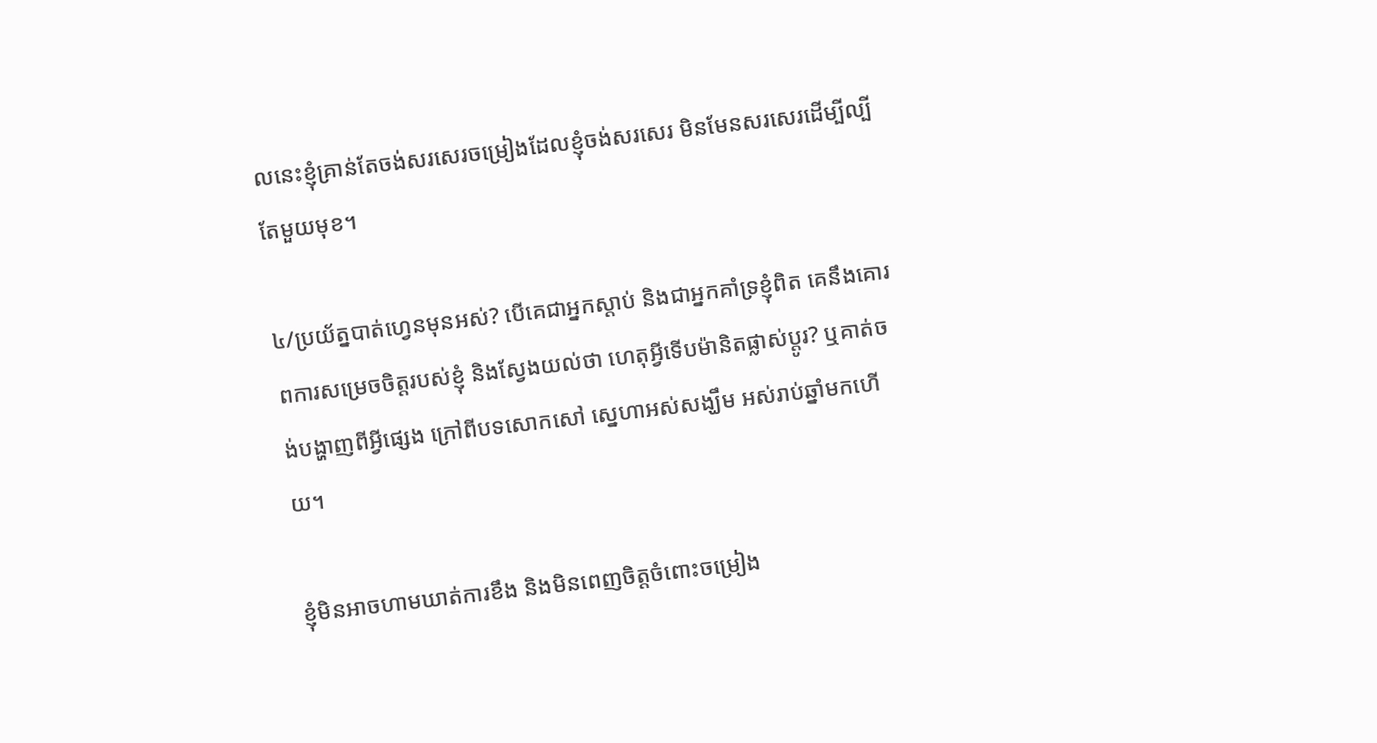លនេះខ្ញុំគ្រាន់តែចង់សរសេរចម្រៀងដែលខ្ញុំចង់សរសេរ មិនមែនសរសេរដើម្បីល្បីតែមួយមុខ។

៤/ប្រយ័ត្នបាត់ហ្វេនមុនអស់? បើគេជាអ្នកស្ដាប់ និងជាអ្នកគាំទ្រខ្ញុំពិត គេនឹងគោរពការសម្រេចចិត្តរបស់ខ្ញុំ និងស្វែងយល់ថា ហេតុអ្វីទើបម៉ានិតផ្លាស់ប្ដូរ? ឬគាត់ចង់បង្ហាញពីអ្វីផ្សេង ក្រៅពីបទសោកសៅ ស្នេហាអស់សង្ឃឹម អស់រាប់ឆ្នាំមកហើយ។

ខ្ញុំមិនអាចហាមឃាត់ការខឹង និងមិនពេញចិត្តចំពោះចម្រៀង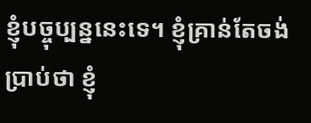ខ្ញុំបច្ចុប្បន្ននេះទេ។ ខ្ញុំគ្រាន់តែចង់ប្រាប់ថា ខ្ញុំ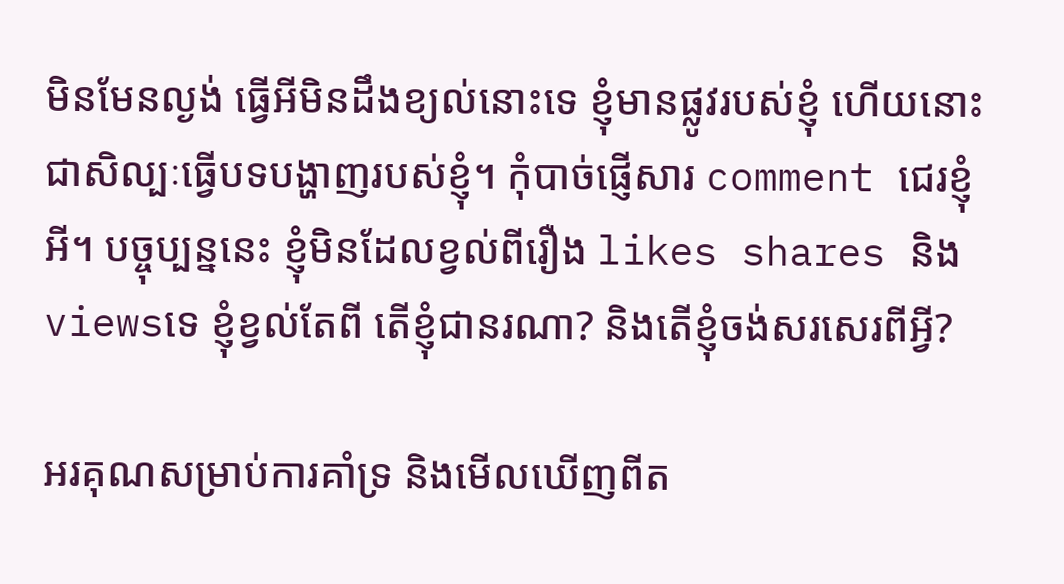មិនមែនល្ងង់ ធ្វើអីមិនដឹងខ្យល់នោះទេ ខ្ញុំមានផ្លូវរបស់ខ្ញុំ ហើយនោះជាសិល្បៈធ្វើបទបង្ហាញរបស់ខ្ញុំ។ កុំបាច់ផ្ញើសារ comment ជេរខ្ញុំអី។ បច្ចុប្បន្ននេះ ខ្ញុំមិនដែលខ្វល់ពីរឿង likes shares និងviewsទេ ខ្ញុំខ្វល់តែពី តើខ្ញុំជានរណា? និងតើខ្ញុំចង់សរសេរពីអ្វី?

អរគុណសម្រាប់ការគាំទ្រ និងមើលឃើញពីត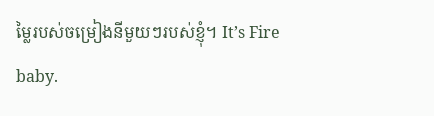ម្លៃរបស់ចម្រៀងនីមួយៗរបស់ខ្ញុំ។ It’s Fire baby.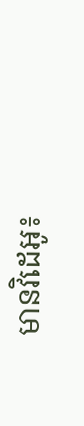មានវិដេអូ៖